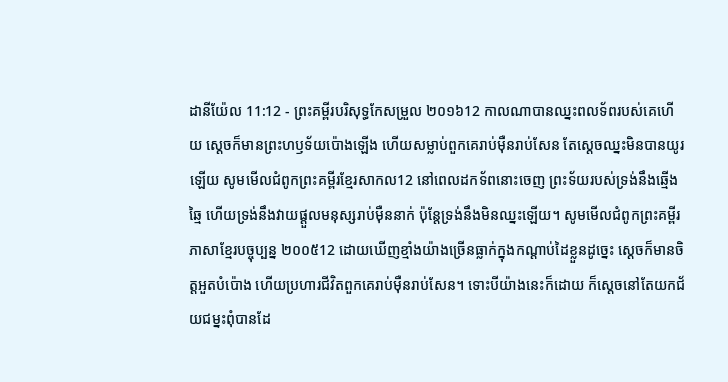ដានីយ៉ែល 11:12 - ព្រះគម្ពីរបរិសុទ្ធកែសម្រួល ២០១៦12 កាលណាបានឈ្នះពលទ័ពរបស់គេហើយ ស្ដេចក៏មានព្រះហឫទ័យប៉ោងឡើង ហើយសម្លាប់ពួកគេរាប់ម៉ឺនរាប់សែន តែស្ដេចឈ្នះមិនបានយូរឡើយ សូមមើលជំពូកព្រះគម្ពីរខ្មែរសាកល12 នៅពេលដកទ័ពនោះចេញ ព្រះទ័យរបស់ទ្រង់នឹងឆ្មើងឆ្មៃ ហើយទ្រង់នឹងវាយផ្ដួលមនុស្សរាប់ម៉ឺននាក់ ប៉ុន្តែទ្រង់នឹងមិនឈ្នះឡើយ។ សូមមើលជំពូកព្រះគម្ពីរភាសាខ្មែរបច្ចុប្បន្ន ២០០៥12 ដោយឃើញខ្មាំងយ៉ាងច្រើនធ្លាក់ក្នុងកណ្ដាប់ដៃខ្លួនដូច្នេះ ស្ដេចក៏មានចិត្តអួតបំប៉ោង ហើយប្រហារជីវិតពួកគេរាប់ម៉ឺនរាប់សែន។ ទោះបីយ៉ាងនេះក៏ដោយ ក៏ស្ដេចនៅតែយកជ័យជម្នះពុំបានដែ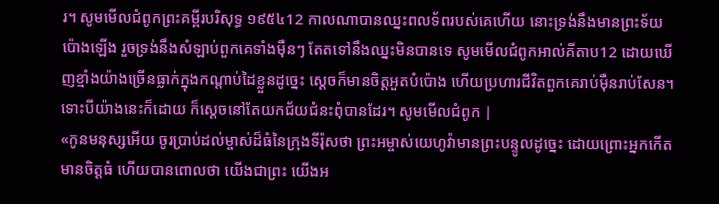រ។ សូមមើលជំពូកព្រះគម្ពីរបរិសុទ្ធ ១៩៥៤12 កាលណាបានឈ្នះពលទ័ពរបស់គេហើយ នោះទ្រង់នឹងមានព្រះទ័យប៉ោងឡើង រួចទ្រង់នឹងសំឡាប់ពួកគេទាំងម៉ឺនៗ តែតទៅនឹងឈ្នះមិនបានទេ សូមមើលជំពូកអាល់គីតាប12 ដោយឃើញខ្មាំងយ៉ាងច្រើនធ្លាក់ក្នុងកណ្ដាប់ដៃខ្លួនដូច្នេះ ស្ដេចក៏មានចិត្តអួតបំប៉ោង ហើយប្រហារជីវិតពួកគេរាប់ម៉ឺនរាប់សែន។ ទោះបីយ៉ាងនេះក៏ដោយ ក៏ស្ដេចនៅតែយកជ័យជំនះពុំបានដែរ។ សូមមើលជំពូក |
«កូនមនុស្សអើយ ចូរប្រាប់ដល់ម្ចាស់ដ៏ធំនៃក្រុងទីរ៉ុសថា ព្រះអម្ចាស់យេហូវ៉ាមានព្រះបន្ទូលដូច្នេះ ដោយព្រោះអ្នកកើតមានចិត្តធំ ហើយបានពោលថា យើងជាព្រះ យើងអ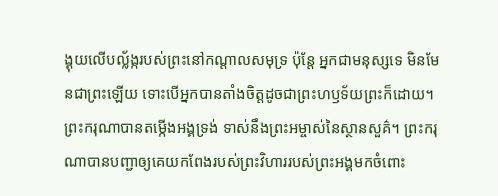ង្គុយលើបល្ល័ង្ករបស់ព្រះនៅកណ្ដាលសមុទ្រ ប៉ុន្តែ អ្នកជាមនុស្សទេ មិនមែនជាព្រះឡើយ ទោះបើអ្នកបានតាំងចិត្តដូចជាព្រះហឫទ័យព្រះក៏ដោយ។
ព្រះករុណាបានតម្កើងអង្គទ្រង់ ទាស់នឹងព្រះអម្ចាស់នៃស្ថានសួគ៌។ ព្រះករុណាបានបញ្ជាឲ្យគេយកពែងរបស់ព្រះវិហាររបស់ព្រះអង្គមកចំពោះ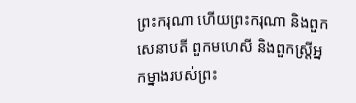ព្រះករុណា ហើយព្រះករុណា និងពួកសេនាបតី ពួកមហេសី និងពួកស្ដ្រីអ្នកម្នាងរបស់ព្រះ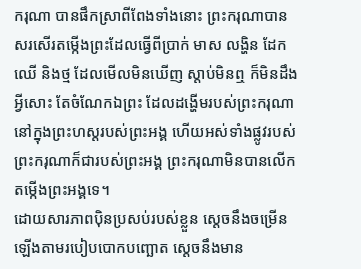ករុណា បានផឹកស្រាពីពែងទាំងនោះ ព្រះករុណាបានសរសើរតម្កើងព្រះដែលធ្វើពីប្រាក់ មាស លង្ហិន ដែក ឈើ និងថ្ម ដែលមើលមិនឃើញ ស្តាប់មិនឮ ក៏មិនដឹងអ្វីសោះ តែចំណែកឯព្រះ ដែលដង្ហើមរបស់ព្រះករុណានៅក្នុងព្រះហស្តរបស់ព្រះអង្គ ហើយអស់ទាំងផ្លូវរបស់ព្រះករុណាក៏ជារបស់ព្រះអង្គ ព្រះករុណាមិនបានលើកតម្កើងព្រះអង្គទេ។
ដោយសារភាពប៉ិនប្រសប់របស់ខ្លួន ស្ដេចនឹងចម្រើនឡើងតាមរបៀបបោកបញ្ឆោត ស្ដេចនឹងមាន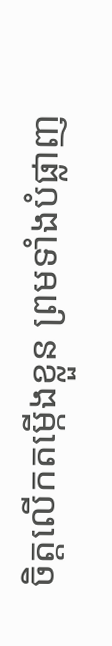ចិត្តលើកតម្កើងខ្លួន ព្រមទាំងបំផ្លាញ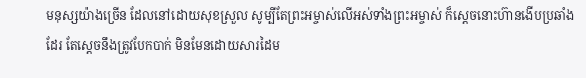មនុស្សយ៉ាងច្រើន ដែលនៅដោយសុខស្រួល សូម្បីតែព្រះអម្ចាស់លើអស់ទាំងព្រះអម្ចាស់ ក៏ស្ដេចនោះហ៊ានងើបប្រឆាំងដែរ តែស្ដេចនឹងត្រូវបែកបាក់ មិនមែនដោយសារដៃម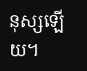នុស្សឡើយ។